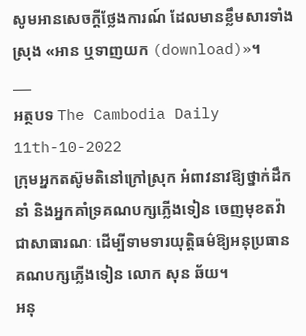សូមអានសេចក្តីថ្លែងការណ៍ ដែលមានខ្លឹមសារទាំងស្រុង «អាន ឬទាញយក (download)»។
___
អត្ថបទ The Cambodia Daily
11th-10-2022
ក្រុមអ្នកតស៊ូមតិនៅក្រៅស្រុក អំពាវនាវឱ្យថ្នាក់ដឹកនាំ និងអ្នកគាំទ្រគណបក្សភ្លើងទៀន ចេញមុខតវ៉ាជាសាធារណៈ ដើម្បីទាមទារយុត្តិធម៌ឱ្យអនុប្រធានគណបក្សភ្លើងទៀន លោក សុន ឆ័យ។
អនុ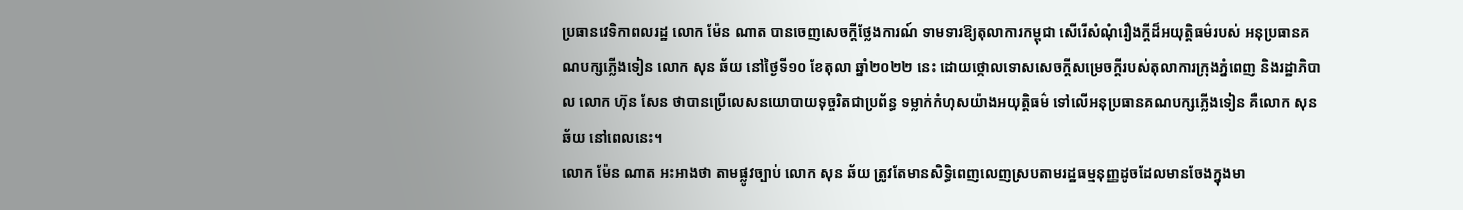ប្រធានវេទិកាពលរដ្ឋ លោក ម៉ែន ណាត បានចេញសេចក្តីថ្លែងការណ៍ ទាមទារឱ្យតុលាការកម្ពុជា សើរើសំណុំរឿងក្តីដ៏អយុត្តិធម៌របស់ អនុប្រធានគណបក្សភ្លើងទៀន លោក សុន ឆ័យ នៅថ្ងៃទី១០ ខែតុលា ឆ្នាំ២០២២ នេះ ដោយថ្កោលទោសសេចក្តីសម្រេចក្តីរបស់តុលាការក្រុងភ្នំពេញ និងរដ្ឋាភិបាល លោក ហ៊ុន សែន ថាបានប្រើលេសនយោបាយទុច្ចរិតជាប្រព័ន្ធ ទម្លាក់កំហុសយ៉ាងអយុត្តិធម៌ ទៅលើអនុប្រធានគណបក្សភ្លើងទៀន គឺលោក សុន ឆ័យ នៅពេលនេះ។
លោក ម៉ែន ណាត អះអាងថា តាមផ្លូវច្បាប់ លោក សុន ឆ័យ ត្រូវតែមានសិទ្ធិពេញលេញស្របតាមរដ្ឋធម្មនុញ្ញដូចដែលមានចែងក្នុងមា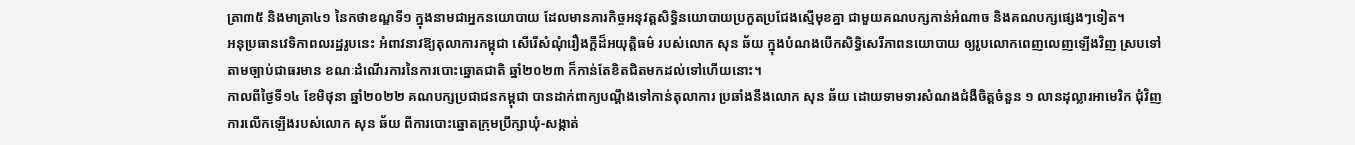ត្រា៣៥ និងមាត្រា៤១ នៃកថាខណ្ឌទី១ ក្នុងនាមជាអ្នកនយោបាយ ដែលមានភារកិច្ចអនុវត្តសិទ្ធិនយោបាយប្រកួតប្រជែងស្មើមុខគ្នា ជាមួយគណបក្សកាន់អំណាច និងគណបក្សផ្សេងៗទៀត។
អនុប្រធានវេទិកាពលរដ្ឋរូបនេះ អំពាវនាវឱ្យតុលាការកម្ពុជា សើរើសំណុំរឿងក្តីដ៏អយុត្តិធម៌ របស់លោក សុន ឆ័យ ក្នុងបំណងបើកសិទ្ធិសេរីភាពនយោបាយ ឲ្យរូបលោកពេញលេញឡើងវិញ ស្របទៅតាមច្បាប់ជាធរមាន ខណៈដំណើរការនៃការបោះឆ្នោតជាតិ ឆ្នាំ២០២៣ ក៏កាន់តែខិតជិតមកដល់ទៅហើយនោះ។
កាលពីថ្ងៃទី១៤ ខែមិថុនា ឆ្នាំ២០២២ គណបក្សប្រជាជនកម្ពុជា បានដាក់ពាក្យបណ្ដឹងទៅកាន់តុលាការ ប្រឆាំងនឹងលោក សុន ឆ័យ ដោយទាមទារសំណងជំងឺចិត្តចំនួន ១ លានដុល្លារអាមេរិក ជុំវិញការលើកឡើងរបស់លោក សុន ឆ័យ ពីការបោះឆ្នោតក្រុមប្រឹក្សាឃុំ-សង្កាត់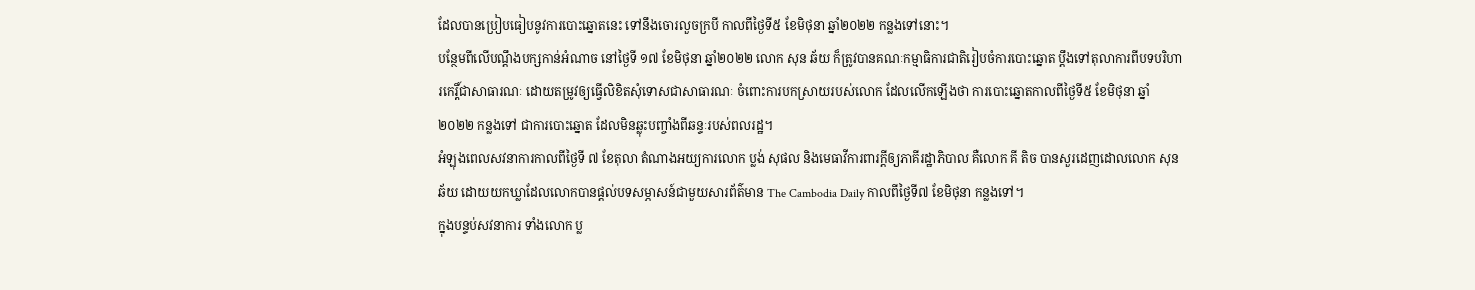ដែលបានប្រៀបធៀបនូវការបោះឆ្នោតនេះ ទៅនឹងចោរលួចក្របី កាលពីថ្ងៃទី៥ ខែមិថុនា ឆ្នាំ២០២២ កន្លងទៅនោះ។
បន្ថែមពីលើបណ្តឹងបក្សកាន់អំណាច នៅថ្ងៃទី ១៧ ខែមិថុនា ឆ្នាំ២០២២ លោក សុន ឆ័យ ក៏ត្រូវបានគណៈកម្មាធិការជាតិរៀបចំការបោះឆ្នោត ប្ដឹងទៅតុលាការពីបទបរិហារកេរ្តិ៍ជាសាធារណៈ ដោយតម្រូវឲ្យធ្វើលិខិតសុំទោសជាសាធារណៈ ចំពោះការបកស្រាយរបស់លោក ដែលលើកឡើងថា ការបោះឆ្នោតកាលពីថ្ងៃទី៥ ខែមិថុនា ឆ្នាំ២០២២ កន្លងទៅ ជាការបោះឆ្នោត ដែលមិនឆ្លុះបញ្ចាំងពីឆន្ទៈរបស់ពលរដ្ឋ។
អំឡុងពេលសវនាការកាលពីថ្ងៃទី ៧ ខែតុលា តំណាងអយ្យការលោក ប្លង់ សុផល និងមេធាវីការពារក្ដីឲ្យភាគីរដ្ឋាភិបាល គឺលោក គី តិច បានសួរដេញដោលលោក សុន ឆ័យ ដោយយកឃ្លាដែលលោកបានផ្ដល់បទសម្ភាសន៍ជាមួយសារព័ត៌មាន The Cambodia Daily កាលពីថ្ងៃទី៧ ខែមិថុនា កន្លងទៅ។
ក្នុងបន្ទប់សវនាការ ទាំងលោក ប្ល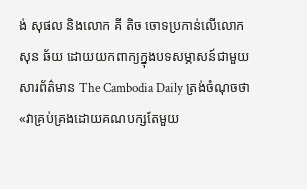ង់ សុផល និងលោក គី តិច ចោទប្រកាន់លើលោក សុន ឆ័យ ដោយយកពាក្យក្នុងបទសម្ភាសន៍ជាមួយសារព័ត៌មាន The Cambodia Daily ត្រង់ចំណុចថា «វាគ្រប់គ្រងដោយគណបក្សតែមួយ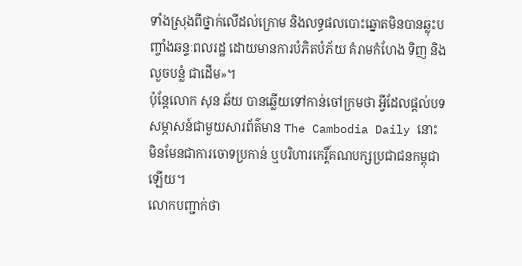ទាំងស្រុងពីថ្នាក់លើដល់ក្រោម និងលទ្ធផលបោះឆ្នោតមិនបានឆ្លុះបញ្ចាំងឆន្ទៈពលរដ្ឋ ដោយមានការបំភិតបំភ័យ គំរាមកំហែង ទិញ និងលួចបន្លំ ជាដើម»។
ប៉ុន្តែលោក សុន ឆ័យ បានឆ្លើយទៅកាន់ចៅក្រមថា អ្វីដែលផ្ដល់បទសម្ភាសន៍ជាមួយសារព័ត៌មាន The Cambodia Daily នោះ មិនមែនជាការចោទប្រកាន់ ឬបរិហារកេរ្តិ៍គណបក្សប្រជាជនកម្ពុជាឡើយ។
លោកបញ្ជាក់ថា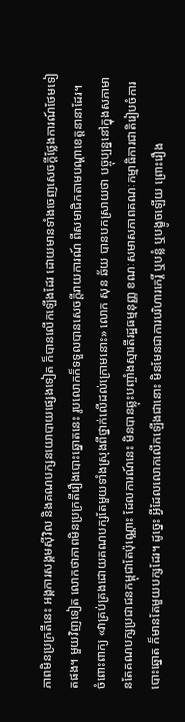ភាពមិនប្រក្រតីនេះ អង្គការសង្គមស៊ីវិល និងគណបក្សនយោបាយផ្សេងទៀត ក៏បានលើកឡើងដែរ ដោយមានទាំងចេញសេចក្ដីថ្លែងការណ៍ថែមទៀតផង។ មួយវិញទៀត លោកថាភាពមិនប្រក្រតីរឿងបោះឆ្នោតនេះ រូបលោកក៏ទទួលបានសេចក្ដីរាយការណ៍ ពីសមាជិកតាមបណ្ដាខេត្តនានាដែរ។
ចំពោះពាក្យ «វាគ្រប់គ្រងដោយគណបក្សតែមួយទាំងស្រុងពីថ្នាក់លើដល់ក្រោមនោះ» លោក សុន ឆ័យ បានបកស្រាយថា បច្ចុប្បន្ននៅក្នុងសភាមានតែគណបក្សប្រជាជនកម្ពុជាតែប៉ុណ្ណោះ ដែលការណ៍នេះ មិនបានឆ្លុះបញ្ចាំងស្មារតីរដ្ឋធម្មនុញ្ញ ខណៈសមាសភាពគណៈកម្មាធិការជាតិរៀបចំការបោះឆ្នោត ក៏មានតែមួយបក្សដែរ។ ដូច្នេះ អ្វីដែលលោកលើកឡើងជានោះ មិនមែនជាការបរិហារកេរ្តិ៍ ឬបន្លំ ឬបង្ខូចឡើយ ព្រោះរឿង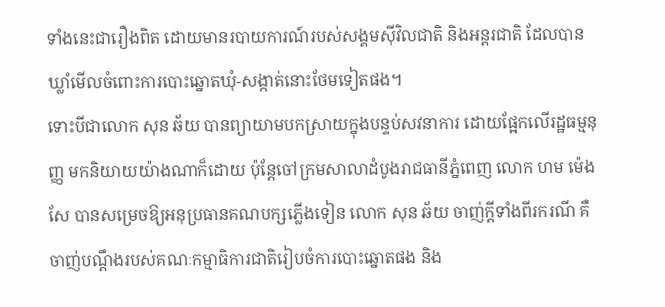ទាំងនេះជារឿងពិត ដោយមានរបាយការណ៍របស់សង្គមស៊ីវិលជាតិ និងអន្តរជាតិ ដែលបានឃ្លាំមើលចំពោះការបោះឆ្នោតឃុំ-សង្កាត់នោះថែមទៀតផង។
ទោះបីជាលោក សុន ឆ័យ បានព្យាយាមបកស្រាយក្នុងបន្ទប់សវនាការ ដោយផ្អែកលើរដ្ឋធម្មនុញ្ញ មកនិយាយយ៉ាងណាក៏ដោយ ប៉ុន្តែចៅក្រមសាលាដំបូងរាជធានីភ្នំពេញ លោក ហម ម៉េងសែ បានសម្រេចឱ្យអនុប្រធានគណបក្សភ្លើងទៀន លោក សុន ឆ័យ ចាញ់ក្តីទាំងពីរករណី គឺចាញ់បណ្តឹងរបស់គណៈកម្មាធិការជាតិរៀបចំការបោះឆ្នោតផង និង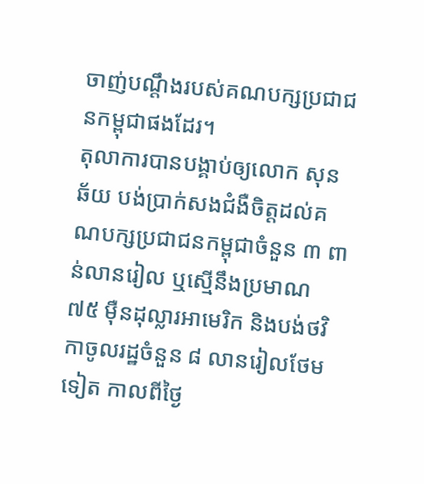ចាញ់បណ្តឹងរបស់គណបក្សប្រជាជនកម្ពុជាផងដែរ។
តុលាការបានបង្គាប់ឲ្យលោក សុន ឆ័យ បង់ប្រាក់សងជំងឺចិត្តដល់គណបក្សប្រជាជនកម្ពុជាចំនួន ៣ ពាន់លានរៀល ឬស្មើនឹងប្រមាណ ៧៥ ម៉ឺនដុល្លារអាមេរិក និងបង់ថវិកាចូលរដ្ឋចំនួន ៨ លានរៀលថែមទៀត កាលពីថ្ងៃ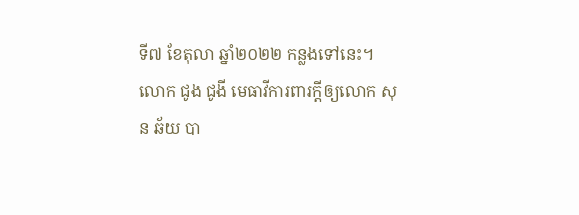ទី៧ ខែតុលា ឆ្នាំ២០២២ កន្លងទៅនេះ។
លោក ជូង ជូងី មេធាវីការពារក្ដីឲ្យលោក សុន ឆ័យ បា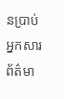នប្រាប់អ្នកសារព័ត៌មា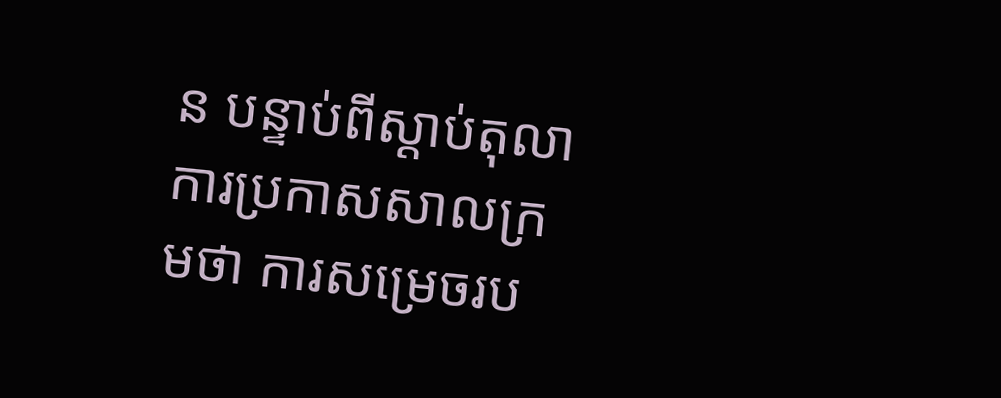ន បន្ទាប់ពីស្ដាប់តុលាការប្រកាសសាលក្រមថា ការសម្រេចរប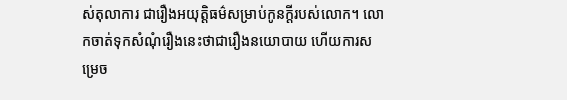ស់តុលាការ ជារឿងអយុត្តិធម៌សម្រាប់កូនក្ដីរបស់លោក។ លោកចាត់ទុកសំណុំរឿងនេះថាជារឿងនយោបាយ ហើយការសម្រេច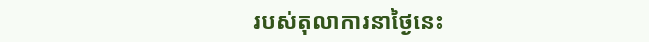របស់តុលាការនាថ្ងៃនេះ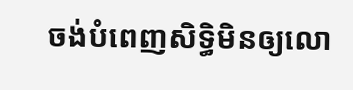ចង់បំពេញសិទ្ធិមិនឲ្យលោ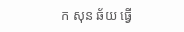ក សុន ឆ័យ ធ្វើ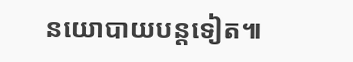នយោបាយបន្តទៀត៕